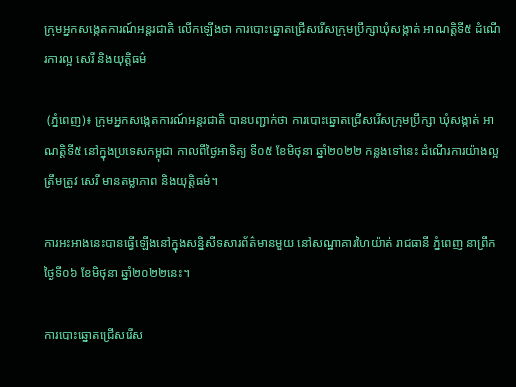ក្រុមអ្នកសង្កេតការណ៍អន្តរជាតិ លើកឡើងថា ការបោះឆ្នោតជ្រើសរើសក្រុមប្រឹក្សាឃុំសង្កាត់ អាណត្តិទី៥ ដំណើរការល្អ សេរី និងយុត្តិធម៌

 (ភ្នំពេញ)៖ ក្រុមអ្នកសង្កេតការណ៍អន្តរជាតិ បានបញ្ជាក់ថា ការបោះឆ្នោតជ្រើសរើសក្រុមប្រឹក្សា ឃុំសង្កាត់ អាណត្តិទី៥ នៅក្នុងប្រទេសកម្ពុជា កាលពីថ្ងៃអាទិត្យ ទី០៥ ខែមិថុនា ឆ្នាំ២០២២ កន្លងទៅនេះ ដំណើរការយ៉ាងល្អត្រឹមត្រូវ សេរី មានតម្លាភាព និងយុត្តិធម៌។

ការអះអាងនេះបានធ្វើឡើងនៅក្នុងសន្និសីទសារព័ត៌មានមួយ នៅសណ្ឋាគារហៃយ៉ាត់ រាជធានី ភ្នំពេញ នាព្រឹកថ្ងៃទី០៦ ខែមិថុនា ឆ្នាំ២០២២នេះ។

ការបោះឆ្នោតជ្រើសរើស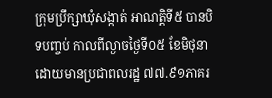ក្រុមប្រឹក្សាឃុំសង្កាត់ អាណត្តិទី៥ បានបិទបញ្ចប់ កាលពីល្ងាចថ្ងៃទី០៥ ខែមិថុនា ដោយមានប្រជាពលរដ្ឋ ៧៧.៩១ភាគរ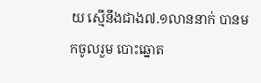យ ស្មើនឹងជាង៧.១លាននាក់ បានមកចូលរួម បោះឆ្នោត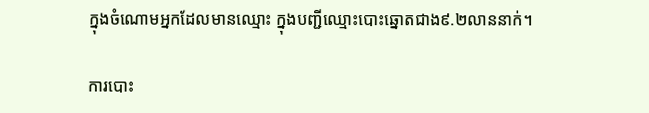ក្នុងចំណោមអ្នកដែលមានឈ្មោះ ក្នុងបញ្ជីឈ្មោះបោះឆ្នោតជាង៩.២លាននាក់។

ការបោះ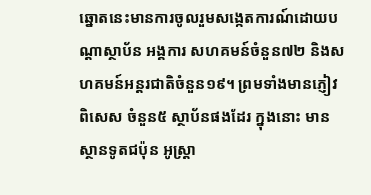ឆ្នោតនេះមានការចូលរួមសង្កេតការណ៍ដោយបណ្តាស្ថាប័ន អង្គការ សហគមន៍ចំនួន៧២ និងសហគមន៍អន្តរជាតិចំនួន១៩។ ព្រមទាំងមានភ្ញៀវពិសេស ចំនួន៥ ស្ថាប័នផងដែរ ក្នុងនោះ មានស្ថានទូតជប៉ុន អូស្រ្តា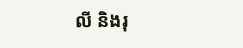លី និងរុ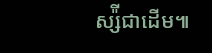ស្ស៉ីជាដើម៕